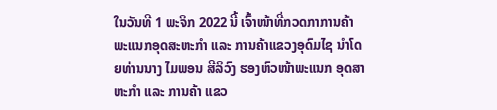ໃນວັນທີ 1 ພະຈິກ 2022 ນີ້ ເຈົ້າໜ້າທີ່ກວດກາການຄ້າ ພະແນກອຸດສະຫະກຳ ແລະ ການຄ້າແຂວງອຸດົມໄຊ ນຳໂດຍທ່ານນາງ ໄມພອນ ສີລິວົງ ຮອງຫົວໜ້າພະແນກ ອຸດສາຫະກຳ ແລະ ການຄ້າ ແຂວ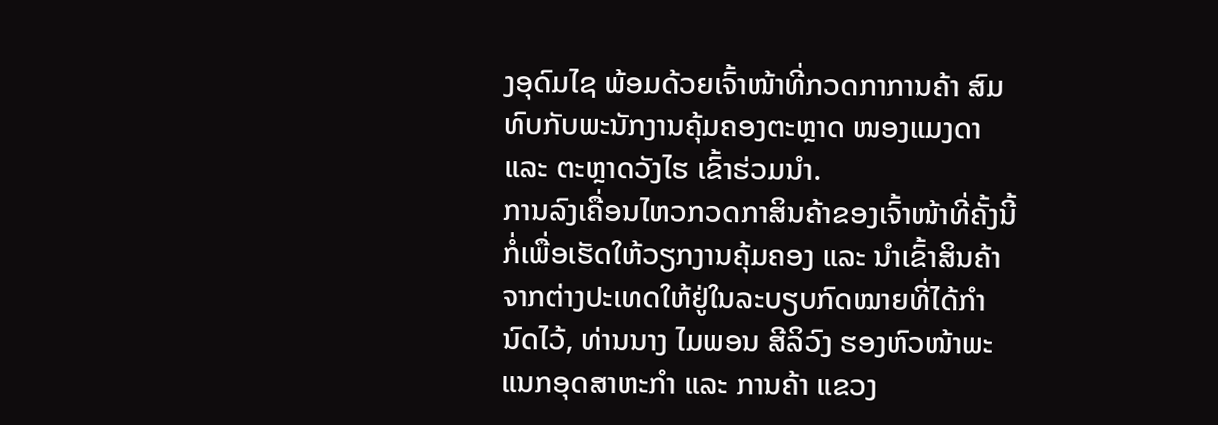ງອຸດົມໄຊ ພ້ອມດ້ວຍເຈົ້າໜ້າທີ່ກວດກາການຄ້າ ສົມທົບກັບພະນັກງານຄຸ້ມຄອງຕະຫຼາດ ໜອງແມງດາ ແລະ ຕະຫຼາດວັງໄຮ ເຂົ້າຮ່ວມນຳ.
ການລົງເຄື່ອນໄຫວກວດກາສິນຄ້າຂອງເຈົ້າໜ້າທີ່ຄັ້ງນີ້ ກໍ່ເພື່ອເຮັດໃຫ້ວຽກງານຄຸ້ມຄອງ ແລະ ນໍາເຂົ້າສິນຄ້າຈາກຕ່າງປະເທດໃຫ້ຢູ່ໃນລະບຽບກົດໝາຍທີ່ໄດ້ກຳນົດໄວ້, ທ່ານນາງ ໄມພອນ ສີລິວົງ ຮອງຫົວໜ້າພະແນກອຸດສາຫະກຳ ແລະ ການຄ້າ ແຂວງ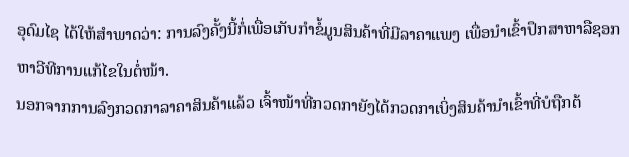ອຸດົມໄຊ ໄດ້ໃຫ້ສຳພາດວ່າ: ການລົງຄັ້ງນີ້ກໍ່ເພື່ອເກັບກຳຂໍ້ມູນສິນຄ້າທີ່ມີລາຄາແພງ ເພື່ອນຳເຂົ້າປຶກສາຫາລືຊອກຫາວີທີການແກ້ໄຂໃນຕໍ່ໜ້າ.
ນອກຈາກການລົງກວດກາລາຄາສິນຄ້າແລ້ວ ເຈົ້າໜ້າທີ່ກວດກາຍັງໄດ້ກວດກາເບິ່ງສິນຄ້ານຳເຂົ້າທີ່ບໍຖືກຕ້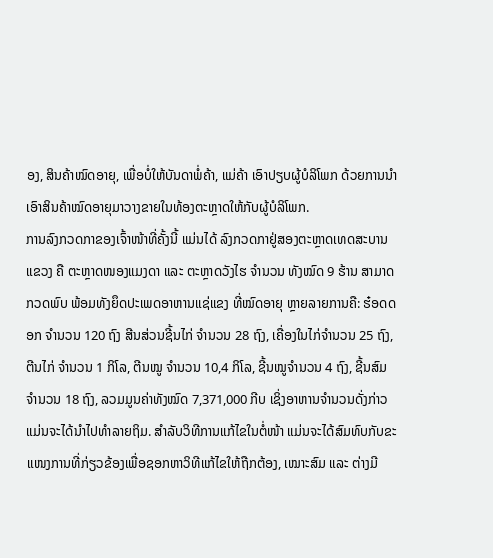ອງ, ສິນຄ້າໝົດອາຍຸ, ເພື່ອບໍ່ໃຫ້ບັນດາພໍ່ຄ້າ, ແມ່ຄ້າ ເອົາປຽບຜູ້ບໍລິໂພກ ດ້ວຍການນຳເອົາສິນຄ້າໝົດອາຍຸມາວາງຂາຍໃນທ້ອງຕະຫຼາດໃຫ້ກັບຜູ້ບໍລິໂພກ.
ການລົງກວດກາຂອງເຈົ້າໜ້າທີ່ຄັ້ງນີ້ ແມ່ນໄດ້ ລົງກວດກາຢູ່ສອງຕະຫຼາດເທດສະບານແຂວງ ຄື ຕະຫຼາດໜອງແມງດາ ແລະ ຕະຫຼາດວັງໄຮ ຈຳນວນ ທັງໝົດ 9 ຮ້ານ ສາມາດກວດພົບ ພ້ອມທັງຍຶດປະເພດອາຫານແຊ່ແຂງ ທີ່ໝົດອາຍຸ ຫຼາຍລາຍການຄື: ຮ໋ອດດອກ ຈຳນວນ 120 ຖົງ ສີນສ່ວນຊີ້ນໄກ່ ຈຳນວນ 28 ຖົງ, ເຄື່ອງໃນໄກ່ຈຳນວນ 25 ຖົງ, ຕີນໄກ່ ຈໍານວນ 1 ກິໂລ, ຕີນໝູ ຈໍານວນ 10,4 ກິໂລ, ຊີ້ນໝູຈຳນວນ 4 ຖົງ, ຊີ້ນສົມ ຈໍານວນ 18 ຖົງ, ລວມມູນຄ່າທັງໝົດ 7,371,000 ກີບ ເຊິ່ງອາຫານຈຳນວນດັ່ງກ່າວແມ່ນຈະໄດ້ນຳໄປທຳລາຍຖິມ. ສຳລັບວິທີການແກ້ໄຂໃນຕໍ່ໜ້າ ແມ່ນຈະໄດ້ສົມທົບກັບຂະແໜງການທີ່ກ່ຽວຂ້ອງເພື່ອຊອກຫາວິທີແກ້ໄຂໃຫ້ຖືກຕ້ອງ, ເໝາະສົມ ແລະ ຕ່າງມີ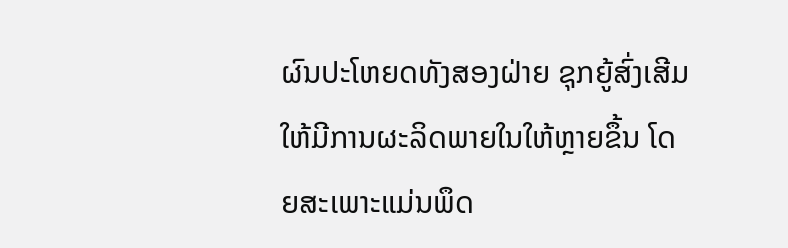ຜົນປະໂຫຍດທັງສອງຝ່າຍ ຊຸກຍູ້ສົ່ງເສີມໃຫ້ມີການຜະລິດພາຍໃນໃຫ້ຫຼາຍຂຶ້ນ ໂດຍສະເພາະແມ່ນພຶດ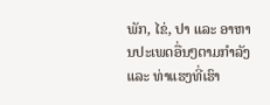ພັກ, ໄຂ່, ປາ ແລະ ອາຫານປະເພດອື່ນໆຕາມກໍາລັງ ແລະ ທ່າແຮງທີ່ເຮົາ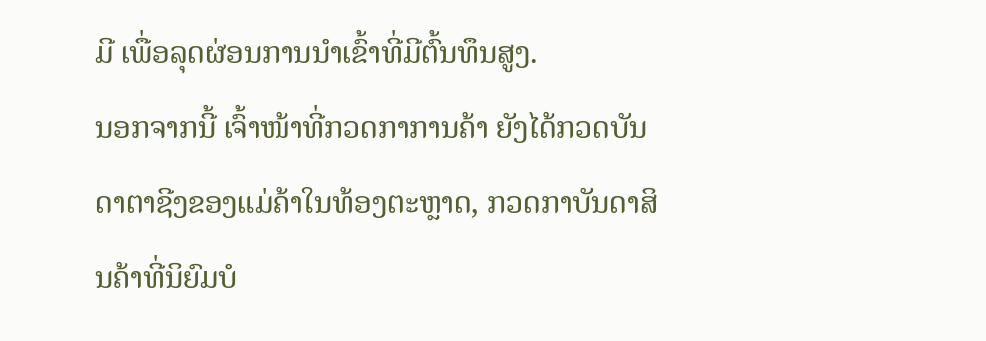ມີ ເພື່ອລຸດຜ່ອນການນຳເຂົ້າທີ່ມີຕົ້ນທຶນສູງ.
ນອກຈາກນີ້ ເຈົ້າໜ້າທີ່ກວດກາການຄ້າ ຍັງໄດ້ກວດບັນດາຕາຊີງຂອງແມ່ຄ້າໃນທ້ອງຕະຫຼາດ, ກວດກາບັນດາສິນຄ້າທີ່ນິຍົມບໍ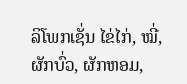ລິໂພກເຊັ່ນ ໄຂ່ໄກ່, ໝີ່, ຜັກບົ່ວ, ຜັກຫອມ,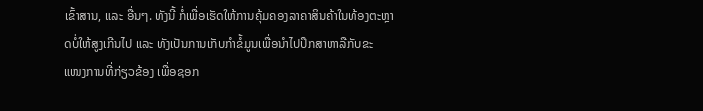ເຂົ້າສານ, ແລະ ອື່ນໆ. ທັງນີ້ ກໍ່ເພື່ອເຮັດໃຫ້ການຄຸ້ມຄອງລາຄາສິນຄ້າໃນທ້ອງຕະຫຼາດບໍ່ໃຫ້ສູງເກີນໄປ ແລະ ທັງເປັນການເກັບກຳຂໍ້ມູນເພື່ອນຳໄປປຶກສາຫາລືກັບຂະ ແໜງການທີ່ກ່ຽວຂ້ອງ ເພື່ອຊອກ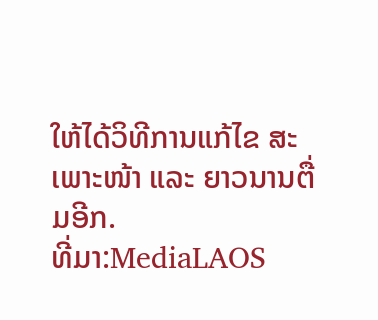ໃຫ້ໄດ້ວິທີການແກ້ໄຂ ສະເພາະໜ້າ ແລະ ຍາວນານຕື່ມອີກ.
ທີ່ມາ:MediaLAOS